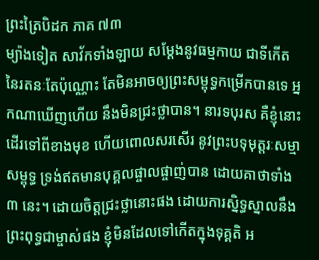ព្រះត្រៃបិដក ភាគ ៧៣
ម្យ៉ាងទៀត សាវ័កទាំងឡាយ សម្ដែងនូវធម្មកាយ ជាទីកើតនៃរតនៈតែប៉ុណ្ណោះ តែមិនអាចឲ្យព្រះសម្ពុទ្ធកម្រើកបានទេ អ្នកណាឃើញហើយ នឹងមិនជ្រះថ្លាបាន។ នារទបុរស គឺខ្ញុំនោះ ដើរទៅពីខាងមុខ ហើយពោលសរសើរ នូវព្រះបទុមុត្តរៈសម្មាសម្ពុទ្ធ ទ្រង់ឥតមានបុគ្គលផ្ចាលផ្ចាញ់បាន ដោយគាថាទាំង ៣ នេះ។ ដោយចិត្តជ្រះថ្លានោះផង ដោយការស្និទ្ធស្នាលនឹងព្រះពុទ្ធជាម្ចាស់ផង ខ្ញុំមិនដែលទៅកើតក្នុងទុគ្គតិ អ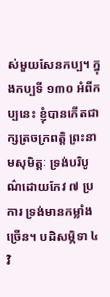ស់មួយសែនកប្ប។ ក្នុងកប្បទី ១៣០ អំពីកប្បនេះ ខ្ញុំបានកើតជាក្សត្រចក្រពត្តិ ព្រះនាមសុមិត្តៈ ទ្រង់បរិបូណ៌ដោយកែវ ៧ ប្រការ ទ្រង់មានកម្លាំងច្រើន។ បដិសម្ភិទា ៤ វិ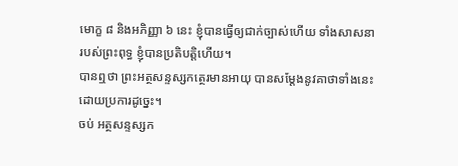មោក្ខ ៨ និងអភិញ្ញា ៦ នេះ ខ្ញុំបានធ្វើឲ្យជាក់ច្បាស់ហើយ ទាំងសាសនារបស់ព្រះពុទ្ធ ខ្ញុំបានប្រតិបត្តិហើយ។
បានឮថា ព្រះអត្ថសន្ទស្សកត្ថេរមានអាយុ បានសម្ដែងនូវគាថាទាំងនេះ ដោយប្រការដូច្នេះ។
ចប់ អត្ថសន្ទស្សក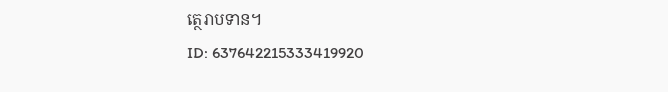ត្ថេរាបទាន។
ID: 637642215333419920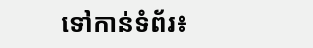ទៅកាន់ទំព័រ៖